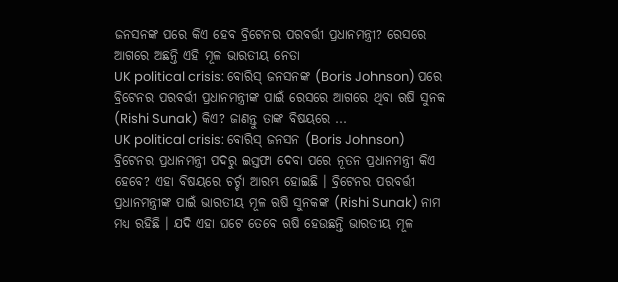ଜନସନଙ୍କ ପରେ କିଏ ହେବ ବ୍ରିଟେନର ପରବର୍ତ୍ତୀ ପ୍ରଧାନମନ୍ତ୍ରୀ? ରେସରେ ଆଗରେ ଅଛନ୍ତି ଏହି ମୂଳ ଭାରତୀୟ ନେତା
UK political crisis: ବୋରିସ୍ ଜନସନଙ୍କ (Boris Johnson) ପରେ ବ୍ରିଟେନର ପରବର୍ତ୍ତୀ ପ୍ରଧାନମନ୍ତ୍ରୀଙ୍କ ପାଇଁ ରେସରେ ଆଗରେ ଥିବା ଋଷି ସୁନକ (Rishi Sunak) କିଏ? ଜାଣନ୍ତୁ ତାଙ୍କ ବିଷୟରେ ...
UK political crisis: ବୋରିସ୍ ଜନସନ (Boris Johnson) ବ୍ରିଟେନର ପ୍ରଧାନମନ୍ତ୍ରୀ ପଦରୁ ଇସ୍ତଫା ଦେବା ପରେ ନୂତନ ପ୍ରଧାନମନ୍ତ୍ରୀ କିଏ ହେବେ? ଏହା ବିଷୟରେ ଚର୍ଚ୍ଚା ଆରମ୍ଭ ହୋଇଛି । ବ୍ରିଟେନର ପରବର୍ତ୍ତୀ ପ୍ରଧାନମନ୍ତ୍ରୀଙ୍କ ପାଇଁ ଭାରତୀୟ ମୂଳ ଋଷି ସୁନକଙ୍କ (Rishi Sunak) ନାମ ମଧ୍ୟ ରହିଛି । ଯଦି ଏହା ଘଟେ ତେବେ ଋଷି ହେଉଛନ୍ତି ଭାରତୀୟ ମୂଳ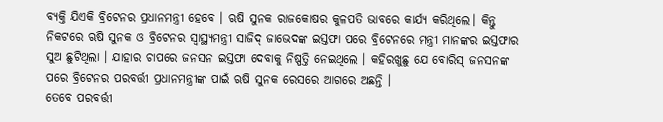ବ୍ୟକ୍ତି ଯିଏକି ବ୍ରିଟେନର ପ୍ରଧାନମନ୍ତ୍ରୀ ହେବେ । ଋଷି ସୁନକ ରାଜକୋଷର କୁଳପତି ଭାବରେ କାର୍ଯ୍ୟ କରିଥିଲେ। କିନ୍ତୁ ନିକଟରେ ଋଷି ସୁନକ ଓ ବ୍ରିଟେନର ସ୍ୱାସ୍ଥ୍ୟମନ୍ତ୍ରୀ ସାଜିଦ୍ ଜାଭେଦଙ୍କ ଇସ୍ତଫା ପରେ ବ୍ରିଟେନରେ ମନ୍ତ୍ରୀ ମାନଙ୍କର ଇସ୍ତଫାର ସୁଅ ଛୁଟିଥିଲା । ଯାହାର ଚାପରେ ଜନସନ ଇସ୍ତଫା ଦେବାକୁ ନିଷ୍ପତ୍ତି ନେଇଥିଲେ । କହିରଖୁଛୁ ଯେ ବୋରିସ୍ ଜନସନଙ୍କ ପରେ ବ୍ରିଟେନର ପରବର୍ତ୍ତୀ ପ୍ରଧାନମନ୍ତ୍ରୀଙ୍କ ପାଇଁ ଋଷି ସୁନକ ରେସରେ ଆଗରେ ଅଛନ୍ତି ।
ତେବେ ପରବର୍ତ୍ତୀ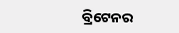ବ୍ରିଟେନର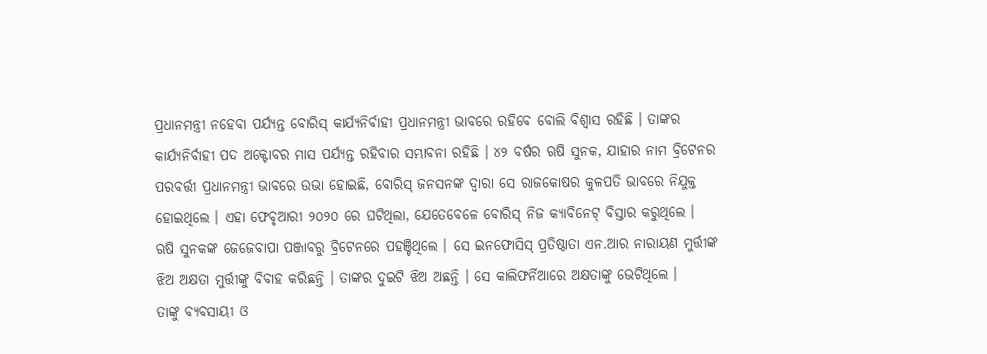ପ୍ରଧାନମନ୍ତ୍ରୀ ନହେବା ପର୍ଯ୍ୟନ୍ତ ବୋରିସ୍ କାର୍ଯ୍ୟନିର୍ବାହୀ ପ୍ରଧାନମନ୍ତ୍ରୀ ଭାବରେ ରହିବେ ବୋଲି ବିଶ୍ୱାସ ରହିଛି । ତାଙ୍କର କାର୍ଯ୍ୟନିର୍ବାହୀ ପଦ ଅକ୍ଟୋବର ମାସ ପର୍ଯ୍ୟନ୍ତ ରହିବାର ସମ୍ଭାବନା ରହିଛି । ୪୨ ବର୍ଷର ଋଷି ସୁନକ, ଯାହାର ନାମ ବ୍ରିଟେନର ପରବର୍ତ୍ତୀ ପ୍ରଧାନମନ୍ତ୍ରୀ ଭାବରେ ଉଭା ହୋଇଛି, ବୋରିସ୍ ଜନସନଙ୍କ ଦ୍ୱାରା ସେ ରାଜକୋଷର କୁଳପତି ଭାବରେ ନିଯୁକ୍ତ ହୋଇଥିଲେ । ଏହା ଫେବୃଆରୀ ୨୦୨୦ ରେ ଘଟିଥିଲା, ଯେତେବେଳେ ବୋରିସ୍ ନିଜ କ୍ୟାବିନେଟ୍ ବିସ୍ତାର କରୁଥିଲେ ।
ଋଷି ସୁନକଙ୍କ ଜେଜେବାପା ପଞ୍ଜାବରୁ ବ୍ରିଟେନରେ ପହଞ୍ଚିଥିଲେ । ସେ ଇନଫୋସିସ୍ ପ୍ରତିଷ୍ଠାତା ଏନ.ଆର ନାରାୟଣ ମୁର୍ତ୍ତୀଙ୍କ ଝିଅ ଅକ୍ଷତା ମୁର୍ତ୍ତୀଙ୍କୁ ବିବାହ କରିଛନ୍ତି । ତାଙ୍କର ଦୁଇଟି ଝିଅ ଅଛନ୍ତି । ସେ କାଲିଫର୍ନିଆରେ ଅକ୍ଷତାଙ୍କୁ ଭେଟିଥିଲେ ।
ତାଙ୍କୁ ବ୍ୟବସାୟୀ ଓ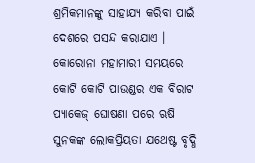ଶ୍ରମିକମାନଙ୍କୁ ସାହାଯ୍ୟ କରିବା ପାଇଁ ଦେଶରେ ପସନ୍ଦ କରାଯାଏ । କୋରୋନା ମହାମାରୀ ସମୟରେ କୋଟି କୋଟି ପାଉଣ୍ଡର ଏକ ବିରାଟ ପ୍ୟାକେଜ୍ ଘୋଷଣା ପରେ ଋଷି ସୁନକଙ୍କ ଲୋକପ୍ରିୟତା ଯଥେଷ୍ଟ ବୃଦ୍ଧି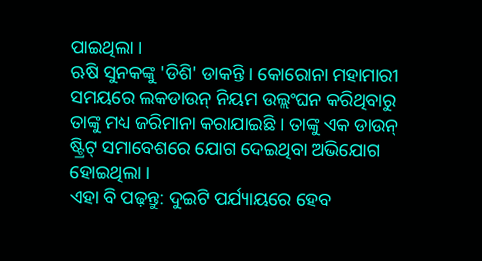ପାଇଥିଲା ।
ଋଷି ସୁନକଙ୍କୁ 'ଡିଶି' ଡାକନ୍ତି । କୋରୋନା ମହାମାରୀ ସମୟରେ ଲକଡାଉନ୍ ନିୟମ ଉଲ୍ଲଂଘନ କରିଥିବାରୁ ତାଙ୍କୁ ମଧ୍ୟ ଜରିମାନା କରାଯାଇଛି । ତାଙ୍କୁ ଏକ ଡାଉନ୍ ଷ୍ଟ୍ରିଟ୍ ସମାବେଶରେ ଯୋଗ ଦେଇଥିବା ଅଭିଯୋଗ ହୋଇଥିଲା ।
ଏହା ବି ପଢ଼ନ୍ତୁ: ଦୁଇଟି ପର୍ଯ୍ୟାୟରେ ହେବ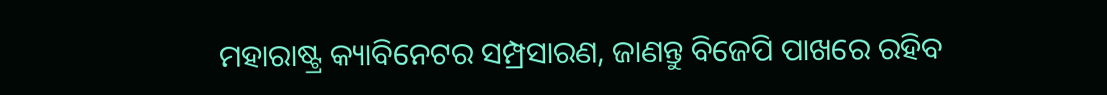ମହାରାଷ୍ଟ୍ର କ୍ୟାବିନେଟର ସମ୍ପ୍ରସାରଣ, ଜାଣନ୍ତୁ ବିଜେପି ପାଖରେ ରହିବ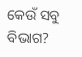କେଉଁ ସବୁ ବିଭାଗ?